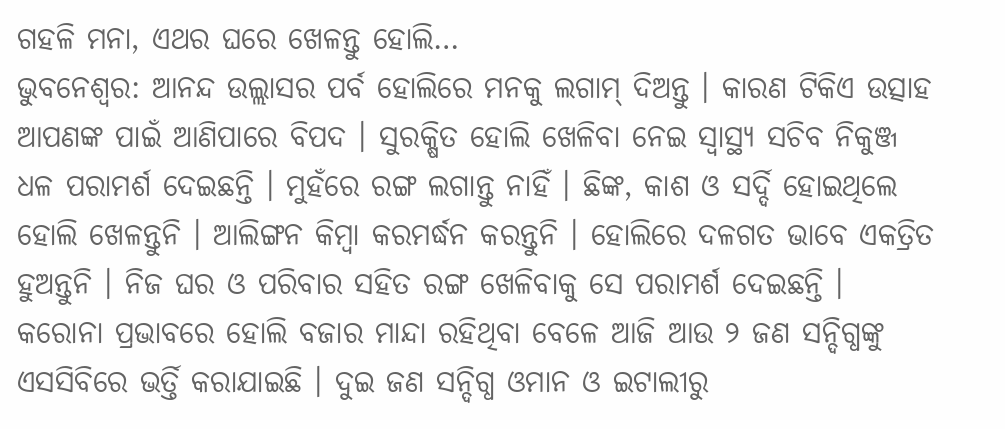ଗହଳି ମନା, ଏଥର ଘରେ ଖେଳନ୍ତୁ ହୋଲି…
ଭୁବନେଶ୍ୱର: ଆନନ୍ଦ ଉଲ୍ଲାସର ପର୍ବ ହୋଲିରେ ମନକୁ ଲଗାମ୍ ଦିଅନ୍ତୁ । କାରଣ ଟିକିଏ ଉତ୍ସାହ ଆପଣଙ୍କ ପାଇଁ ଆଣିପାରେ ବିପଦ । ସୁରକ୍ଷିତ ହୋଲି ଖେଳିବା ନେଇ ସ୍ୱାସ୍ଥ୍ୟ ସଚିବ ନିକୁଞ୍ଜ ଧଳ ପରାମର୍ଶ ଦେଇଛନ୍ତି । ମୁହଁରେ ରଙ୍ଗ ଲଗାନ୍ତୁ ନାହିଁ । ଛିଙ୍କ, କାଶ ଓ ସର୍ଦ୍ଦି ହୋଇଥିଲେ ହୋଲି ଖେଳନ୍ତୁନି । ଆଲିଙ୍ଗନ କିମ୍ବା କରମର୍ଦ୍ଧନ କରନ୍ତୁନି । ହୋଲିରେ ଦଳଗତ ଭାବେ ଏକତ୍ରିତ ହୁଅନ୍ତୁନି । ନିଜ ଘର ଓ ପରିବାର ସହିତ ରଙ୍ଗ ଖେଳିବାକୁ ସେ ପରାମର୍ଶ ଦେଇଛନ୍ତି ।
କରୋନା ପ୍ରଭାବରେ ହୋଲି ବଜାର ମାନ୍ଦା ରହିଥିବା ବେଳେ ଆଜି ଆଉ ୨ ଜଣ ସନ୍ଦିଗ୍ଧଙ୍କୁ ଏସସିବିରେ ଭର୍ତ୍ତି କରାଯାଇଛି । ଦୁଇ ଜଣ ସନ୍ଦିଗ୍ଧ ଓମାନ ଓ ଇଟାଲୀରୁ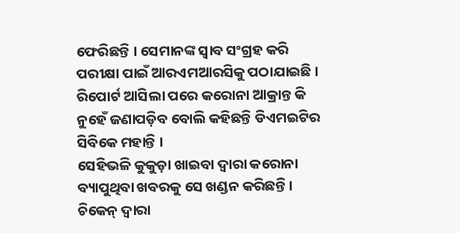ଫେରିଛନ୍ତି । ସେମାନଙ୍କ ସ୍ୱାବ ସଂଗ୍ରହ କରି ପରୀକ୍ଷା ପାଇଁ ଆରଏମଆରସିକୁ ପଠାଯାଇଛି । ରିପୋର୍ଟ ଆସିଲା ପରେ କରୋନା ଆକ୍ରାନ୍ତ କି ନୁହେଁ ଜଣାପଡ଼ିବ ବୋଲି କହିଛନ୍ତି ଡିଏମଇଟିର ସିବିକେ ମହାନ୍ତି ।
ସେହିଭଳି କୁକୁଡ଼ା ଖାଇବା ଦ୍ୱାରା କରୋନା ବ୍ୟାପୁଥିବା ଖବରକୁ ସେ ଖଣ୍ଡନ କରିଛନ୍ତି । ଚିକେନ୍ ଦ୍ୱାରା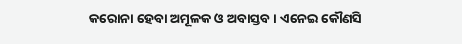କରୋନା ହେବା ଅମୂଳକ ଓ ଅବାସ୍ତବ । ଏନେଇ କୌଣସି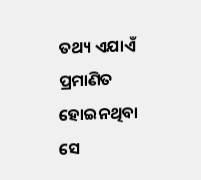ତଥ୍ୟ ଏଯାଏଁ ପ୍ରମାଣିତ ହୋଇନଥିବା ସେ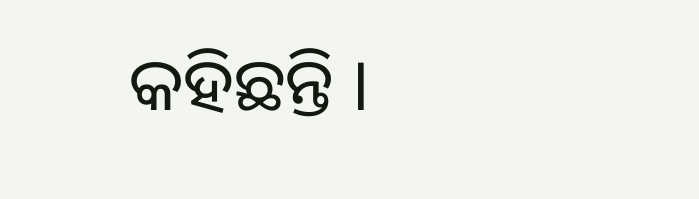କହିଛନ୍ତି ।